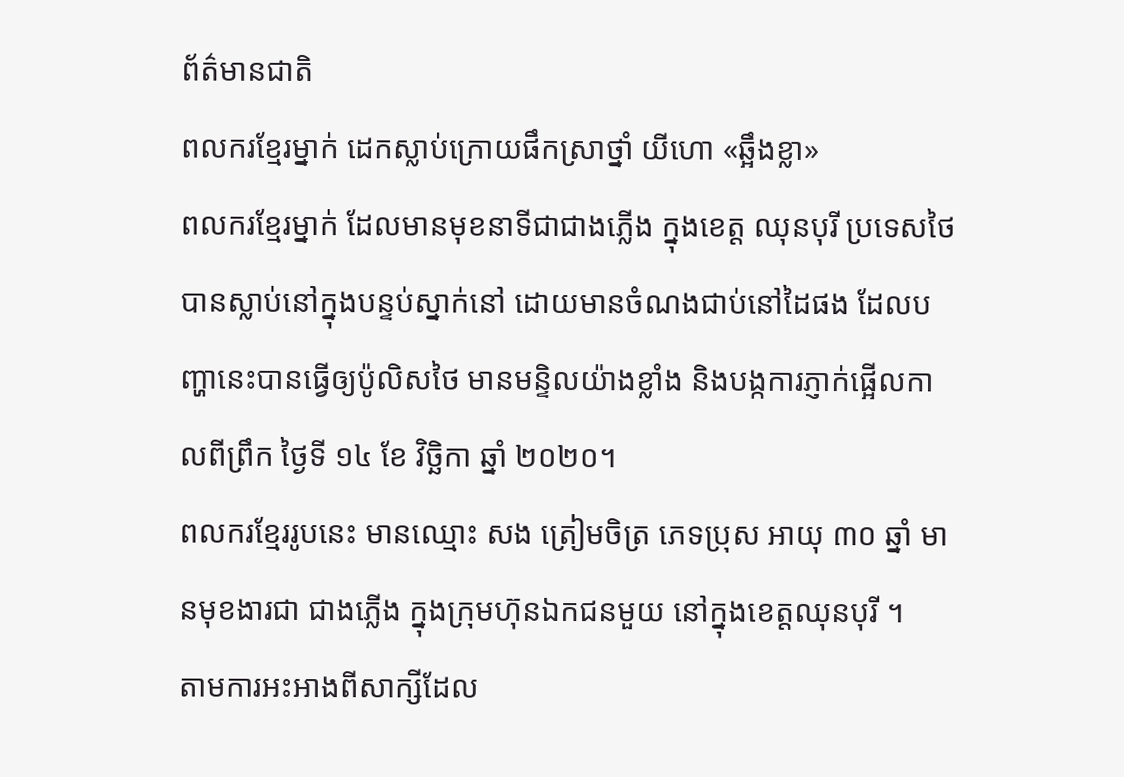ព័ត៌មានជាតិ
ពលករខ្មែរម្នាក់ ដេកស្លាប់ក្រោយផឹកស្រាថ្នាំ យីហោ «ឆ្អឹងខ្លា»
ពលករខ្មែរម្នាក់ ដែលមានមុខនាទីជាជាងភ្លើង ក្នុងខេត្ត ឈុនបុរី ប្រទេសថៃបានស្លាប់នៅក្នុងបន្ទប់ស្នាក់នៅ ដោយមានចំណងជាប់នៅដៃផង ដែលបញ្ហានេះបានធ្វើឲ្យប៉ូលិសថៃ មានមន្ទិលយ៉ាងខ្លាំង និងបង្កការភ្ញាក់ផ្អើលកាលពីព្រឹក ថ្ងៃទី ១៤ ខែ វិច្ឆិកា ឆ្នាំ ២០២០។
ពលករខ្មែររូបនេះ មានឈ្មោះ សង ត្រៀមចិត្រ ភេទប្រុស អាយុ ៣០ ឆ្នាំ មានមុខងារជា ជាងភ្លើង ក្នុងក្រុមហ៊ុនឯកជនមួយ នៅក្នុងខេត្តឈុនបុរី ។
តាមការអះអាងពីសាក្សីដែល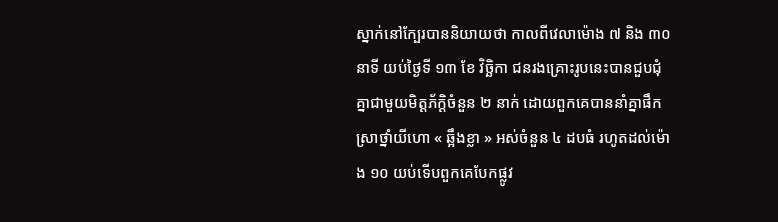ស្នាក់នៅក្បែរបាននិយាយថា កាលពីវេលាម៉ោង ៧ និង ៣០ នាទី យប់ថ្ងៃទី ១៣ ខែ វិច្ឆិកា ជនរងគ្រោះរូបនេះបានជួបជុំគ្នាជាមួយមិត្តភ័ក្ដិចំនួន ២ នាក់ ដោយពួកគេបាននាំគ្នាផឹកស្រាថ្នាំយីហោ « ឆ្អឹងខ្លា » អស់ចំនួន ៤ ដបធំ រហូតដល់ម៉ោង ១០ យប់ទើបពួកគេបែកផ្លូវ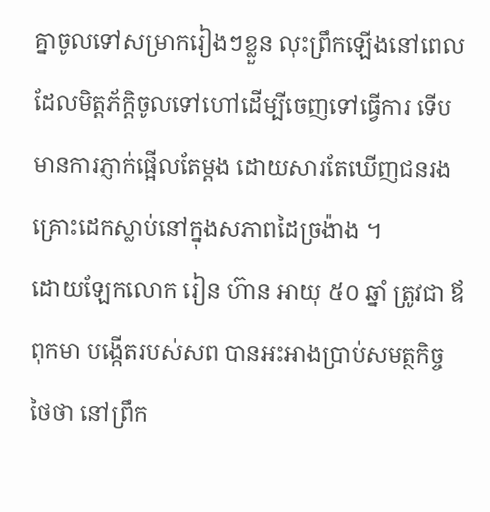គ្នាចូលទៅសម្រាករៀងៗខ្លួន លុះព្រឹកឡើងនៅពេលដែលមិត្តភ័ក្ដិចូលទៅហៅដើម្បីចេញទៅធ្វើការ ទើបមានការភ្ញាក់ផ្អើលតែម្តង ដោយសារតែឃើញជនរងគ្រោះដេកស្លាប់នៅក្នុងសភាពដៃច្រង៉ាង ។
ដោយឡែកលោក រៀន ហ៊ាន អាយុ ៥០ ឆ្នាំ ត្រូវជា ឪពុកមា បង្កើតរបស់សព បានអះអាងប្រាប់សមត្ថកិច្ចថៃថា នៅព្រឹក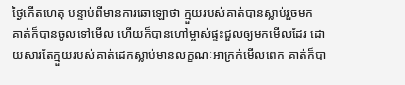ថ្ងៃកើតហេតុ បន្ទាប់ពីមានការឆោឡោថា ក្មួយរបស់គាត់បានស្លាប់រួចមក គាត់ក៏បានចូលទៅមើល ហើយក៏បានហៅម្ចាស់ផ្ទះជួលឲ្យមកមើលដែរ ដោយសារតែក្មួយរបស់គាត់ដេកស្លាប់មានលក្ខណៈអាក្រក់មើលពេក គាត់ក៏បា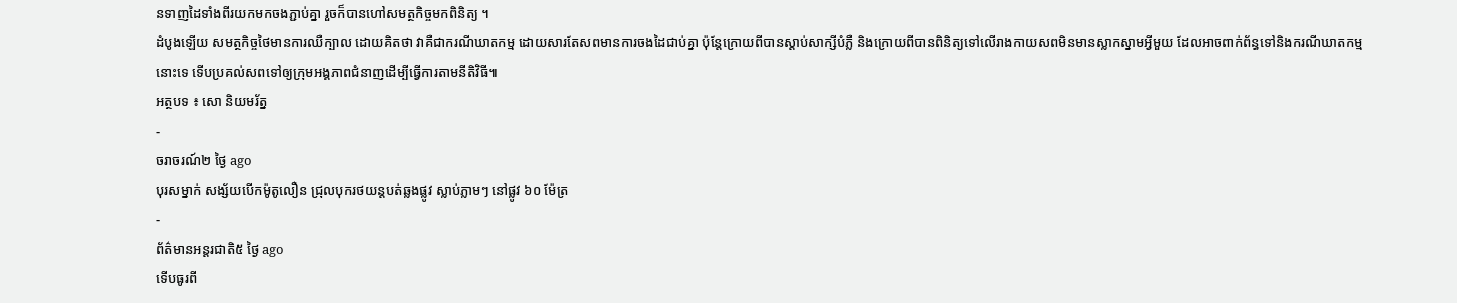នទាញដៃទាំងពីរយកមកចងភ្ជាប់គ្នា រួចក៏បានហៅសមត្ថកិច្ចមកពិនិត្យ ។
ដំបូងឡើយ សមត្ថកិច្ចថៃមានការឈឺក្បាល ដោយគិតថា វាគឺជាករណីឃាតកម្ម ដោយសារតែសពមានការចងដៃជាប់គ្នា ប៉ុន្តែក្រោយពីបានស្តាប់សាក្សីបំភ្លឺ និងក្រោយពីបានពិនិត្យទៅលើរាងកាយសពមិនមានស្លាកស្នាមអ្វីមួយ ដែលអាចពាក់ព័ន្ធទៅនិងករណីឃាតកម្មនោះទេ ទើបប្រគល់សពទៅឲ្យក្រុមអង្គភាពជំនាញដើម្បីធ្វើការតាមនីតិវិធី៕
អត្ថបទ ៖ សោ និយមរ័ត្ន
-
ចរាចរណ៍២ ថ្ងៃ ago
បុរសម្នាក់ សង្ស័យបើកម៉ូតូលឿន ជ្រុលបុករថយន្តបត់ឆ្លងផ្លូវ ស្លាប់ភ្លាមៗ នៅផ្លូវ ៦០ ម៉ែត្រ
-
ព័ត៌មានអន្ដរជាតិ៥ ថ្ងៃ ago
ទើបធូរពី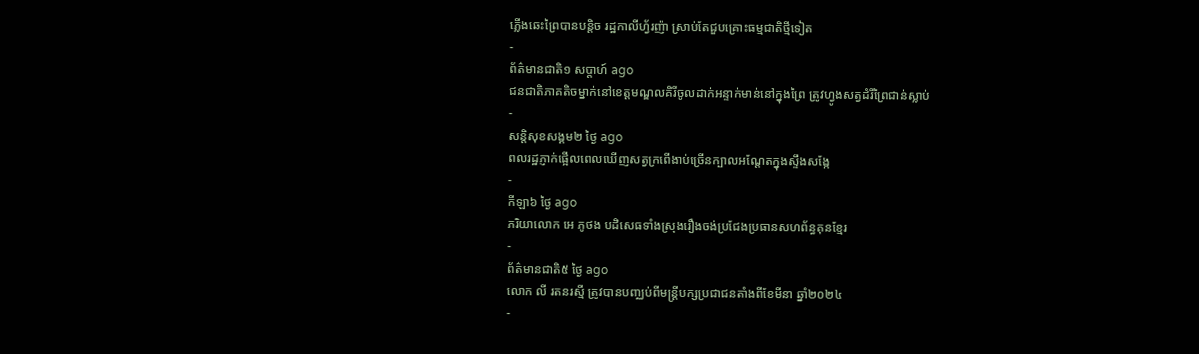ភ្លើងឆេះព្រៃបានបន្តិច រដ្ឋកាលីហ្វ័រញ៉ា ស្រាប់តែជួបគ្រោះធម្មជាតិថ្មីទៀត
-
ព័ត៌មានជាតិ១ សប្តាហ៍ ago
ជនជាតិភាគតិចម្នាក់នៅខេត្តមណ្ឌលគិរីចូលដាក់អន្ទាក់មាន់នៅក្នុងព្រៃ ត្រូវហ្វូងសត្វដំរីព្រៃជាន់ស្លាប់
-
សន្តិសុខសង្គម២ ថ្ងៃ ago
ពលរដ្ឋភ្ញាក់ផ្អើលពេលឃើញសត្វក្រពើងាប់ច្រើនក្បាលអណ្ដែតក្នុងស្ទឹងសង្កែ
-
កីឡា៦ ថ្ងៃ ago
ភរិយាលោក អេ ភូថង បដិសេធទាំងស្រុងរឿងចង់ប្រជែងប្រធានសហព័ន្ធគុនខ្មែរ
-
ព័ត៌មានជាតិ៥ ថ្ងៃ ago
លោក លី រតនរស្មី ត្រូវបានបញ្ឈប់ពីមន្ត្រីបក្សប្រជាជនតាំងពីខែមីនា ឆ្នាំ២០២៤
-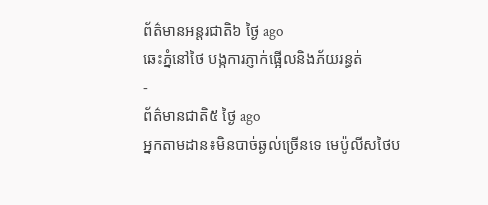ព័ត៌មានអន្ដរជាតិ៦ ថ្ងៃ ago
ឆេះភ្នំនៅថៃ បង្កការភ្ញាក់ផ្អើលនិងភ័យរន្ធត់
-
ព័ត៌មានជាតិ៥ ថ្ងៃ ago
អ្នកតាមដាន៖មិនបាច់ឆ្ងល់ច្រើនទេ មេប៉ូលីសថៃប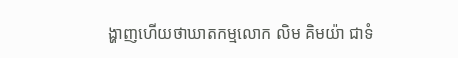ង្ហាញហើយថាឃាតកម្មលោក លិម គិមយ៉ា ជាទំ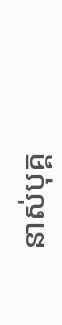នាស់បុគ្គ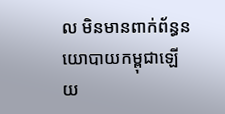ល មិនមានពាក់ព័ន្ធនយោបាយកម្ពុជាឡើយ